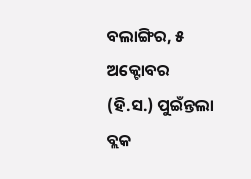ବଲାଙ୍ଗିର, ୫ ଅକ୍ଟୋବର (ହି.ସ.) ପୁଇଁନ୍ତଲା ବ୍ଲକ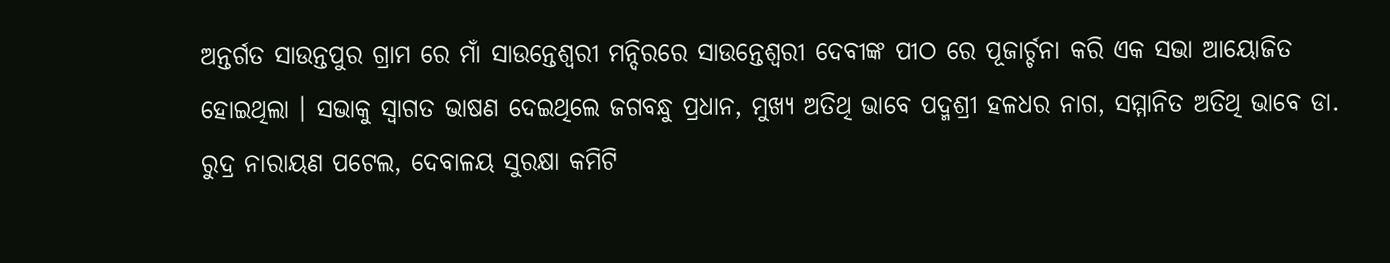ଅନ୍ତର୍ଗତ ସାଉନ୍ତପୁର ଗ୍ରାମ ରେ ମାଁ ସାଉନ୍ତେଶ୍ୱରୀ ମନ୍ଦିରରେ ସାଉନ୍ତେଶ୍ୱରୀ ଦେବୀଙ୍କ ପୀଠ ରେ ପୂଜାର୍ଚ୍ଚନା କରି ଏକ ସଭା ଆୟୋଜିତ ହୋଇଥିଲା । ସଭାକୁ ସ୍ୱାଗତ ଭାଷଣ ଦେଇଥିଲେ ଜଗବନ୍ଧୁ ପ୍ରଧାନ, ମୁଖ୍ୟ ଅତିଥି ଭାବେ ପଦ୍ମଶ୍ରୀ ହଳଧର ନାଗ, ସମ୍ମାନିତ ଅତିଥି ଭାବେ ଡା. ରୁଦ୍ର ନାରାୟଣ ପଟେଲ, ଦେବାଳୟ ସୁରକ୍ଷା କମିଟି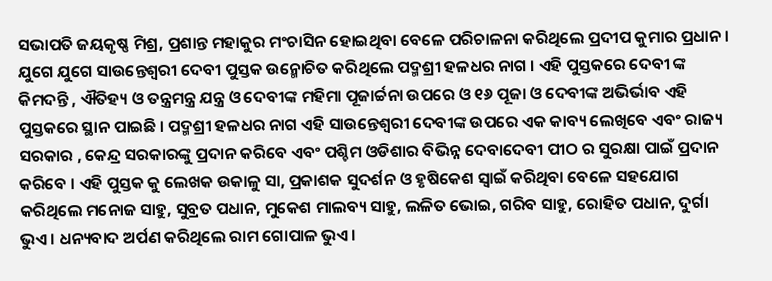ସଭାପତି ଜୟକୃଷ୍ଣ ମିଶ୍ର, ପ୍ରଶାନ୍ତ ମହାକୁର ମଂଚାସିନ ହୋଇଥିବା ବେଳେ ପରିଚାଳନା କରିଥିଲେ ପ୍ରଦୀପ କୁମାର ପ୍ରଧାନ । ଯୁଗେ ଯୁଗେ ସାଉନ୍ତେଶ୍ୱରୀ ଦେବୀ ପୁସ୍ତକ ଉନ୍ମୋଚିତ କରିଥିଲେ ପଦ୍ମଶ୍ରୀ ହଳଧର ନାଗ । ଏହି ପୁସ୍ତକରେ ଦେବୀ ଙ୍କ କିମଦନ୍ତି , ଐତିହ୍ୟ ଓ ତନ୍ତ୍ରମନ୍ତ୍ର ଯନ୍ତ୍ର ଓ ଦେବୀଙ୍କ ମହିମା ପୂଜାର୍ଚ୍ଚନା ଉପରେ ଓ ୧୬ ପୂଜା ଓ ଦେବୀଙ୍କ ଅଭିର୍ଭାବ ଏହି ପୁସ୍ତକରେ ସ୍ଥାନ ପାଇଛି । ପଦ୍ମଶ୍ରୀ ହଳଧର ନାଗ ଏହି ସାଉନ୍ତେଶ୍ୱରୀ ଦେବୀଙ୍କ ଉପରେ ଏକ କାବ୍ୟ ଲେଖିବେ ଏବଂ ରାଜ୍ୟ ସରକାର , କେନ୍ଦ୍ର ସରକାରଙ୍କୁ ପ୍ରଦାନ କରିବେ ଏବଂ ପଶ୍ଚିମ ଓଡିଶାର ବିଭିନ୍ନ ଦେବାଦେବୀ ପୀଠ ର ସୁରକ୍ଷା ପାଇଁ ପ୍ରଦାନ କରିବେ । ଏହି ପୁସ୍ତକ କୁ ଲେଖକ ଉକାଳୁ ସା, ପ୍ରକାଶକ ସୁଦର୍ଶନ ଓ ହୃଷିକେଶ ସ୍ୱାଇଁ କରିଥିବା ବେଳେ ସହଯୋଗ କରିଥିଲେ ମନୋଜ ସାହୁ, ସୁବ୍ରତ ପଧାନ, ମୁକେଶ ମାଲବ୍ୟ ସାହୁ, ଲଳିତ ଭୋଇ, ଗରିବ ସାହୁ, ରୋହିତ ପଧାନ, ଦୁର୍ଗା ଭୁଏ । ଧନ୍ୟବାଦ ଅର୍ପଣ କରିଥିଲେ ରାମ ଗୋପାଳ ଭୁଏ ।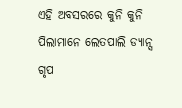ଏହି ଅବସରରେ କୁନି କୁନି ପିଲାମାନେ ଲେତପାଲି ଡ୍ୟାନ୍ସ ଗୃପ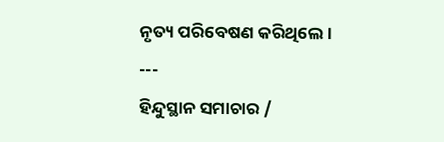ନୃତ୍ୟ ପରିବେଷଣ କରିଥିଲେ ।
---
ହିନ୍ଦୁସ୍ଥାନ ସମାଚାର /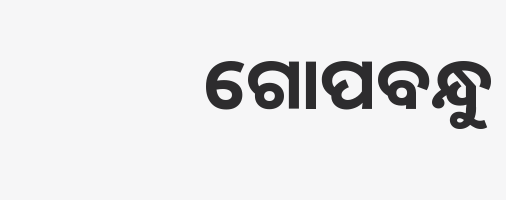ଗୋପବନ୍ଧୁ